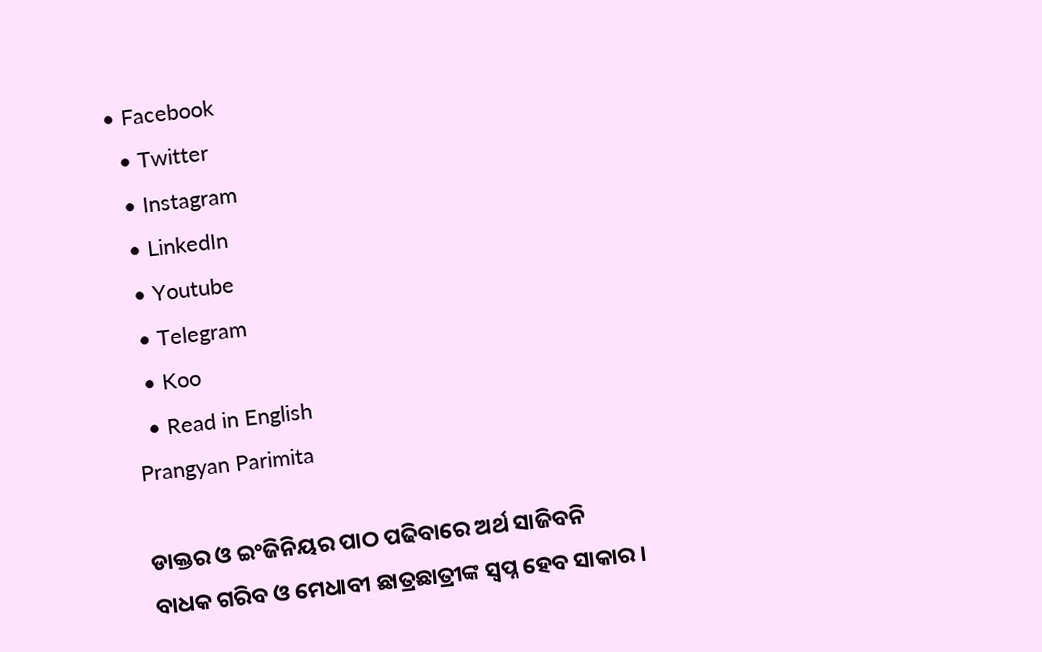• Facebook
  • Twitter
  • Instagram
  • LinkedIn
  • Youtube
  • Telegram
  • Koo
  • Read in English
Prangyan Parimita

ଡାକ୍ତର ଓ ଇଂଜିନିୟର ପାଠ ପଢିବାରେ ଅର୍ଥ ସାଜିବନି ବାଧକ ଗରିବ ଓ ମେଧାବୀ ଛାତ୍ରଛାତ୍ରୀଙ୍କ ସ୍ୱପ୍ନ ହେବ ସାକାର ।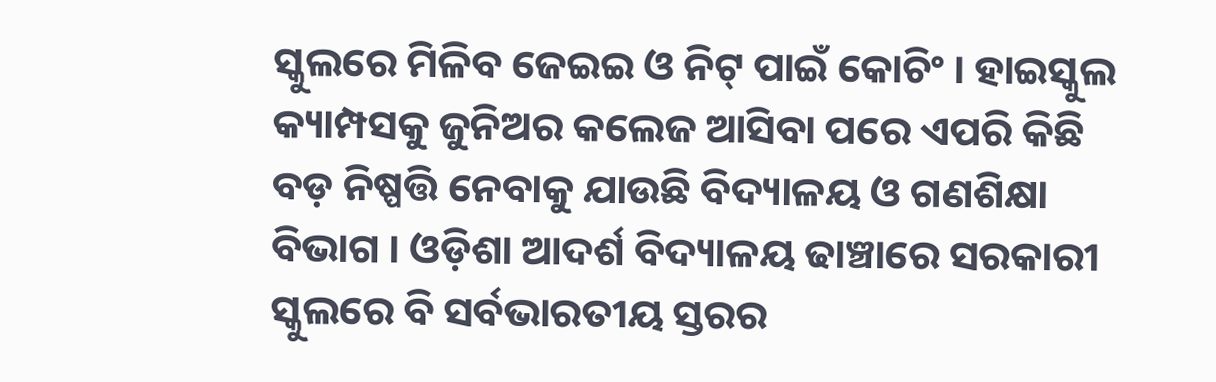ସ୍କୁଲରେ ମିଳିବ ଜେଇଇ ଓ ନିଟ୍ ପାଇଁ କୋଚିଂ । ହାଇସ୍କୁଲ କ୍ୟାମ୍ପସକୁ ଜୁନିଅର କଲେଜ ଆସିବା ପରେ ଏପରି କିଛି ବଡ଼ ନିଷ୍ପତ୍ତି ନେବାକୁ ଯାଉଛି ବିଦ୍ୟାଳୟ ଓ ଗଣଶିକ୍ଷା ବିଭାଗ । ଓଡ଼ିଶା ଆଦର୍ଶ ବିଦ୍ୟାଳୟ ଢାଞ୍ଚାରେ ସରକାରୀ ସ୍କୁଲରେ ବି ସର୍ବଭାରତୀୟ ସ୍ତରର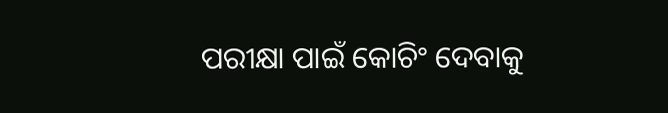ପରୀକ୍ଷା ପାଇଁ କୋଚିଂ ଦେବାକୁ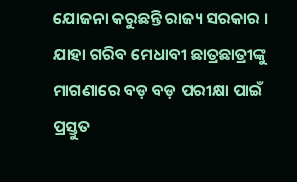ଯୋଜନା କରୁଛନ୍ତି ରାଜ୍ୟ ସରକାର । ଯାହା ଗରିବ ମେଧାବୀ ଛାତ୍ରଛାତ୍ରୀଙ୍କୁ ମାଗଣାରେ ବଡ଼ ବଡ଼ ପରୀକ୍ଷା ପାଇଁ ପ୍ରସ୍ତୁତ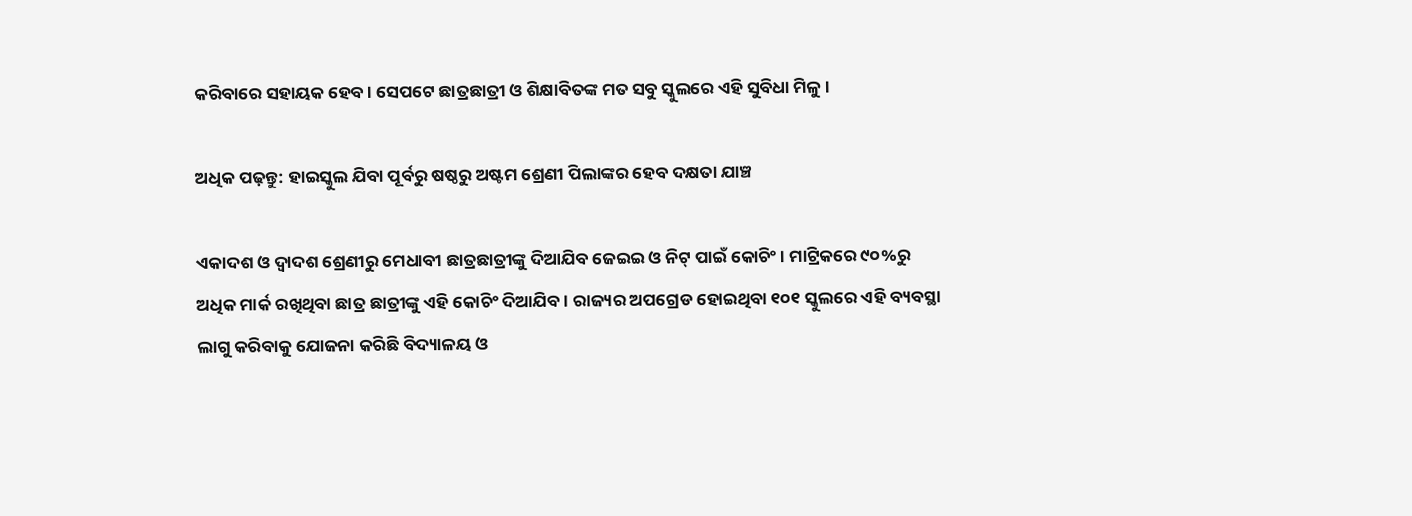କରିବାରେ ସହାୟକ ହେବ । ସେପଟେ ଛାତ୍ରଛାତ୍ରୀ ଓ ଶିକ୍ଷାବିତଙ୍କ ମତ ସବୁ ସ୍କୁଲରେ ଏହି ସୁବିଧା ମିଳୁ ।

ଅଧିକ ପଢ଼ନ୍ତୁ: ହାଇସ୍କୁଲ ଯିବା ପୂର୍ବରୁ ଷଷ୍ଠରୁ ଅଷ୍ଟମ ଶ୍ରେଣୀ ପିଲାଙ୍କର ହେବ ଦକ୍ଷତା ଯାଞ୍ଚ

ଏକାଦଶ ଓ ଦ୍ୱାଦଶ ଶ୍ରେଣୀରୁ ମେଧାବୀ ଛାତ୍ରଛାତ୍ରୀଙ୍କୁ ଦିଆଯିବ ଜେଇଇ ଓ ନିଟ୍ ପାଇଁ କୋଚିଂ । ମାଟ୍ରିକରେ ୯୦%ରୁ ଅଧିକ ମାର୍କ ରଖିଥିବା ଛାତ୍ର ଛାତ୍ରୀଙ୍କୁ ଏହି କୋଚିଂ ଦିଆଯିବ । ରାଜ୍ୟର ଅପଗ୍ରେଡ ହୋଇଥିବା ୧୦୧ ସ୍କୁଲରେ ଏହି ବ୍ୟବସ୍ଥା ଲାଗୁ କରିବାକୁ ଯୋଜନା କରିଛି ବିଦ୍ୟାଳୟ ଓ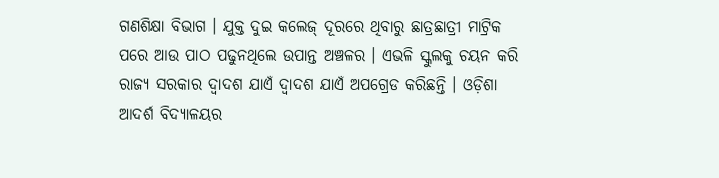ଗଣଶିକ୍ଷା ବିଭାଗ । ଯୁକ୍ତ ଦୁଇ କଲେଜ୍ ଦୂରରେ ଥିବାରୁ ଛାତ୍ରଛାତ୍ରୀ ମାଟ୍ରିକ ପରେ ଆଉ ପାଠ ପଢୁନଥିଲେ ଉପାନ୍ତ ଅଞ୍ଚଳର । ଏଭଳି ସ୍କୁଲକୁ ଚୟନ କରି ରାଜ୍ୟ ସରକାର ଦ୍ୱାଦଶ ଯାଏଁ ଦ୍ୱାଦଶ ଯାଏଁ ଅପଗ୍ରେଡ କରିଛନ୍ତି । ଓଡ଼ିଶା ଆଦର୍ଶ ବିଦ୍ୟାଳୟର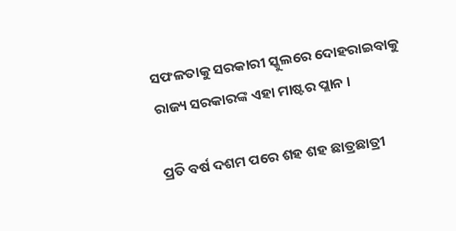ସଫଳତାକୁ ସରକାରୀ ସ୍କୁଲରେ ଦୋହରାଇବାକୁ ରାଜ୍ୟ ସରକାରଙ୍କ ଏହା ମାଷ୍ଟର ପ୍ଲାନ ।

ପ୍ରତି ବର୍ଷ ଦଶମ ପରେ ଶହ ଶହ ଛାତ୍ରଛାତ୍ରୀ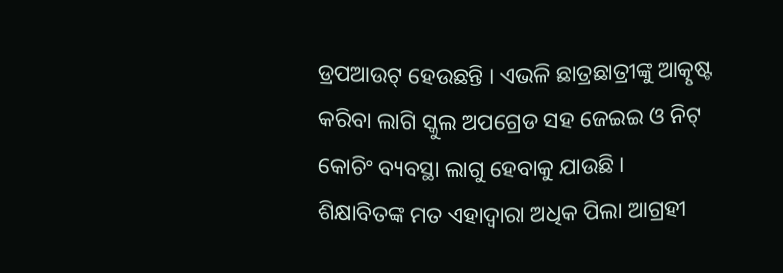ଡ୍ରପଆଉଟ୍ ହେଉଛନ୍ତି । ଏଭଳି ଛାତ୍ରଛାତ୍ରୀଙ୍କୁ ଆତ୍କୃଷ୍ଟ କରିବା ଲାଗି ସ୍କୁଲ ଅପଗ୍ରେଡ ସହ ଜେଇଇ ଓ ନିଟ୍ କୋଚିଂ ବ୍ୟବସ୍ଥା ଲାଗୁ ହେବାକୁ ଯାଉଛି । ଶିକ୍ଷାବିତଙ୍କ ମତ ଏହାଦ୍ୱାରା ଅଧିକ ପିଲା ଆଗ୍ରହୀ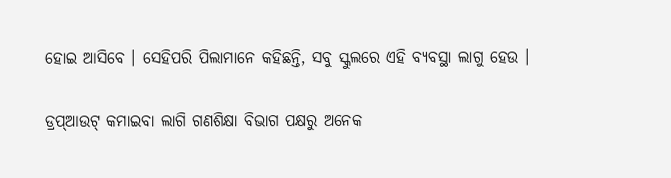ହୋଇ ଆସିବେ । ସେହିପରି ପିଲାମାନେ କହିଛନ୍ତି, ସବୁ ସ୍କୁଲରେ ଏହି ବ୍ୟବସ୍ଥା ଲାଗୁ ହେଉ ।

ଡ୍ରପ୍ଆଉଟ୍ କମାଇବା ଲାଗି ଗଣଶିକ୍ଷା ବିଭାଗ ପକ୍ଷରୁ ଅନେକ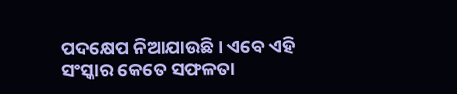ପଦକ୍ଷେପ ନିଆଯାଉଛି । ଏବେ ଏହି ସଂସ୍କାର କେତେ ସଫଳତା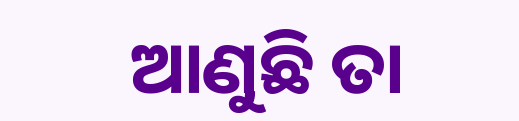ଆଣୁଛି ତା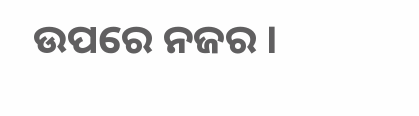ଉପରେ ନଜର ।